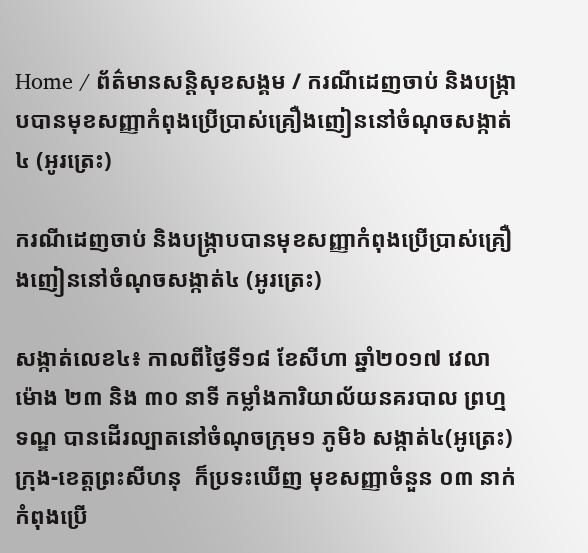Home / ព័ត៌មានសន្តិសុខសង្គម / ករណីដេញចាប់ និងបង្រ្កាបបានមុខសញ្ញាកំពុងប្រើប្រាស់គ្រឿងញៀននៅចំណុចសង្កាត់៤ (អូរត្រេះ)

ករណីដេញចាប់ និងបង្រ្កាបបានមុខសញ្ញាកំពុងប្រើប្រាស់គ្រឿងញៀននៅចំណុចសង្កាត់៤ (អូរត្រេះ)

សង្កាត់លេខ៤៖ កាលពីថ្ងៃទី១៨ ខែសីហា ឆ្នាំ២០១៧ វេលាម៉ោង ២៣ និង ៣០ នាទី កម្លាំងការិយាល័យនគរបាល ព្រហ្មទណ្ឌ បានដើរល្បាតនៅចំណុចក្រុម១ ភូមិ៦ សង្កាត់៤(អូត្រេះ) ក្រុង-ខេត្តព្រះសីហនុ  ក៏ប្រទះឃើញ មុខសញ្ញាចំនួន ០៣ នាក់ កំពុងប្រើ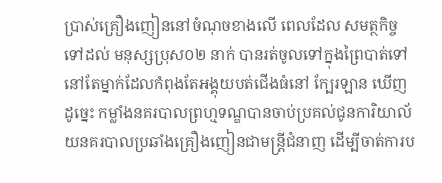ប្រាស់គ្រឿងញៀននៅចំណុចខាងលើ ពេលដែល សមត្ថកិច្ចទៅដល់ មនុស្សប្រុស០២ នាក់ បានរត់ចូលទៅក្នុងព្រៃបាត់ទៅ នៅតែម្នាក់ដែលកំពុងតែអង្គុយបត់ជើងធំនៅ ក្បែរឡាន ឃើញដូច្នេះ កម្លាំងនគរបាលព្រហ្មទណ្ឌបានចាប់ប្រគល់ជូនការិយាល័យនគរបាលប្រឆាំងគ្រឿងញៀនជាមន្ត្រីជំនាញ ដើម្បីចាត់ការប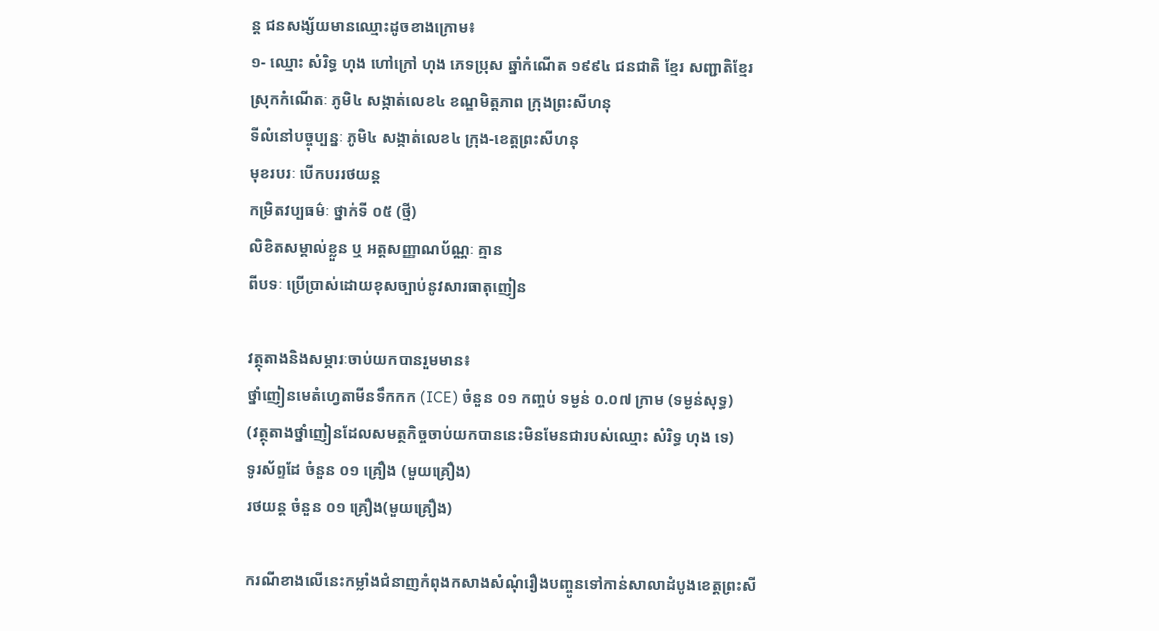ន្ត ជនសង្ស័យមានឈ្មោះដូចខាងក្រោម៖
១- ឈ្មោះ សំរិទ្ធ ហុង ហៅក្រៅ ហុង ភេទប្រុស ឆ្នាំកំណើត ១៩៩៤ ជនជាតិ ខ្មែរ សញ្ជាតិខ្មែរ
ស្រុកកំណើតៈ ភូមិ៤ សង្កាត់លេខ៤ ខណ្ឌមិត្តភាព ក្រុងព្រះសីហនុ
ទីលំនៅបច្ចុប្បន្នៈ ភូមិ៤ សង្កាត់លេខ៤ ក្រុង-ខេត្តព្រះសីហនុ
មុខរបរៈ បើកបររថយន្ត
កម្រិតវប្បធម៌ៈ ថ្នាក់ទី ០៥ (ថ្មី)
លិខិតសម្គាល់ខ្លួន ឬ អត្តសញ្ញាណប័ណ្ណៈ គ្មាន
ពីបទៈ ប្រើប្រាស់ដោយខុសច្បាប់នូវសារធាតុញៀន

វត្ថុតាងនិងសម្ភារៈចាប់យកបានរួមមាន៖
ថ្នាំញៀនមេតំហ្វេតាមីនទឹកកក (ICE) ចំនួន ០១ កញ្ចប់ ទម្ងន់ ០.០៧ ក្រាម (ទម្ងន់សុទ្ធ)
(វត្ថុតាងថ្នាំញៀនដែលសមត្ថកិច្ចចាប់យកបាននេះមិនមែនជារបស់ឈ្មោះ សំរិទ្ធ ហុង ទេ)
ទូរស័ព្ទដែ ចំនួន ០១ គ្រឿង (មួយគ្រឿង)
រថយន្ត ចំនួន ០១ គ្រឿង(មួយគ្រឿង)

ករណីខាងលើនេះកម្លាំងជំនាញកំពុងកសាងសំណុំរឿងបញ្ចូនទៅកាន់សាលាដំបូងខេត្តព្រះសី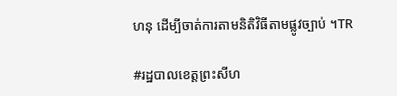ហនុ ដើម្បីចាត់ការតាមនិតិវិធីតាមផ្លូវច្បាប់ ។TR

#រដ្ឋបាលខេត្តព្រះសីហ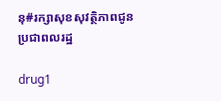នុ#រក្សាសុខសុវត្ថិភាពជូនប្រជាពលរដ្ឋ

drug1